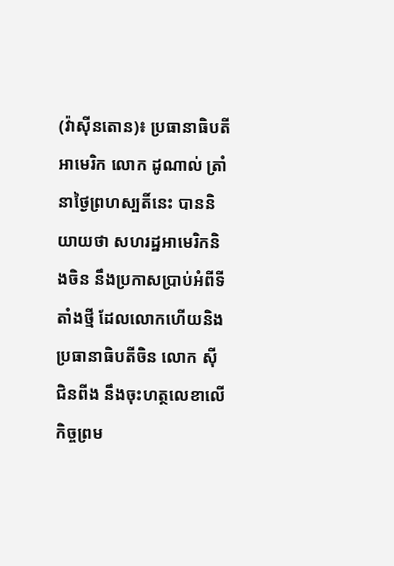(វ៉ាស៊ីនតោន)៖ ប្រធានាធិបតីអាមេរិក លោក ដូណាល់ ត្រាំ នាថ្ងៃព្រហស្បតិ៍នេះ បាននិយាយថា សហរដ្ឋអាមេរិកនិងចិន នឹងប្រកាសប្រាប់អំពីទីតាំងថ្មី ដែលលោកហើយនិងប្រធានាធិបតីចិន លោក ស៊ី ជិនពីង នឹងចុះហត្ថលេខាលើកិច្ចព្រម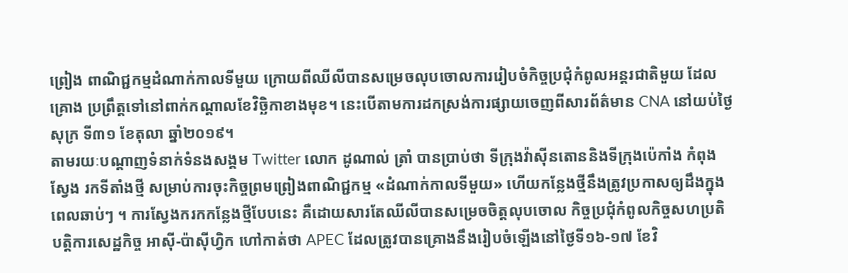ព្រៀង ពាណិជ្ជកម្មដំណាក់កាលទីមួយ ក្រោយពីឈីលីបានសម្រេចលុបចោលការរៀបចំកិច្ចប្រជុំកំពូលអន្តរជាតិមួយ ដែលគ្រោង ប្រព្រឹត្តទៅនៅពាក់កណ្តាលខែវិច្ឆិកាខាងមុខ។ នេះបើតាមការដកស្រង់ការផ្សាយចេញពីសារព័ត៌មាន CNA នៅយប់ថ្ងៃសុក្រ ទី៣១ ខែតុលា ឆ្នាំ២០១៩។
តាមរយៈបណ្តាញទំនាក់ទំនងសង្គម Twitter លោក ដូណាល់ ត្រាំ បានប្រាប់ថា ទីក្រុងវ៉ាស៊ីនតោននិងទីក្រុងប៉េកាំង កំពុងស្វែង រកទីតាំងថ្មី សម្រាប់ការចុះកិច្ចព្រមព្រៀងពាណិជ្ជកម្ម «ដំណាក់កាលទីមួយ» ហើយកន្លែងថ្មីនឹងត្រូវប្រកាសឲ្យដឹងក្នុងពេលឆាប់ៗ ។ ការស្វែងករកកន្លែងថ្មីបែបនេះ គឺដោយសារតែឈីលីបានសម្រេចចិត្តលុបចោល កិច្ចប្រជុំកំពូលកិច្ចសហប្រតិបត្តិការសេដ្ឋកិច្ច អាស៊ី-ប៉ាស៊ីហ្វិក ហៅកាត់ថា APEC ដែលត្រូវបានគ្រោងនឹងរៀបចំឡើងនៅថ្ងៃទី១៦-១៧ ខែវិ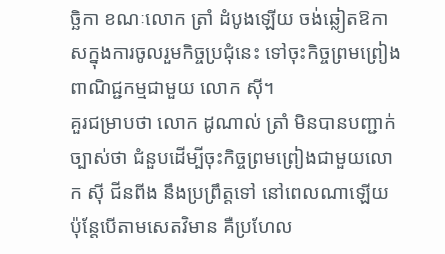ច្ឆិកា ខណៈលោក ត្រាំ ដំបូងឡើយ ចង់ឆ្លៀតឱកាសក្នុងការចូលរួមកិច្ចប្រជុំនេះ ទៅចុះកិច្ចព្រមព្រៀងពាណិជ្ជកម្មជាមួយ លោក ស៊ី។
គួរជម្រាបថា លោក ដូណាល់ ត្រាំ មិនបានបញ្ជាក់ច្បាស់ថា ជំនួបដើម្បីចុះកិច្ចព្រមព្រៀងជាមួយលោក ស៊ី ជីនពីង នឹងប្រព្រឹត្តទៅ នៅពេលណាឡើយ ប៉ុន្តែបើតាមសេតវិមាន គឺប្រហែល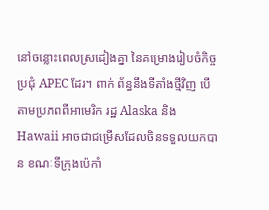នៅចន្លោះពេលស្រដៀងគ្នា នៃគម្រោងរៀបចំកិច្ចប្រជុំ APEC ដែរ។ ពាក់ ព័ន្ធនឹងទីតាំងថ្មីវិញ បើតាមប្រភពពីអាមេរិក រដ្ឋ Alaska និង Hawaii អាចជាជម្រើសដែលចិនទទួលយកបាន ខណៈទីក្រុងប៉េកាំ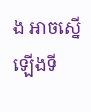ង អាចស្នើឡើងទី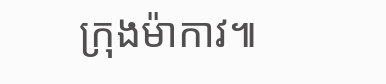ក្រុងម៉ាកាវ៕